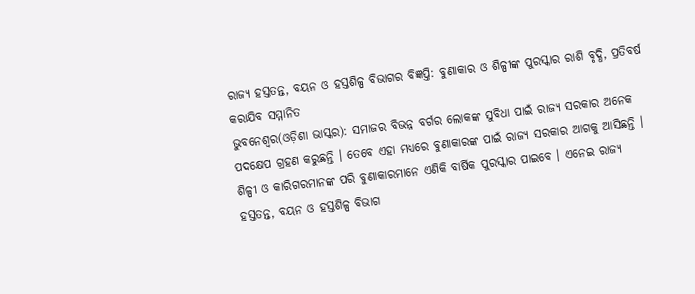ରାଜ୍ୟ ହସ୍ତତନ୍ତ, ବୟନ ଓ ହସ୍ତଶିଳ୍ପ ବିଭାଗର ବିଜ୍ଞପ୍ତି: ବୁଣାକାର ଓ ଶିଳ୍ପୀଙ୍କ ପୁରସ୍କାର ରାଶି ବୃଦ୍ଧି, ପ୍ରତିବର୍ଷ କରାଯିବ ସମ୍ମାନିତ
ଭୁବନେଶ୍ୱର(ଓଡ଼ିଶା ଭାସ୍କର): ସମାଜର ବିଭନ୍ନ ବର୍ଗର ଲୋକଙ୍କ ସୁବିଧା ପାଇଁ ରାଜ୍ୟ ସରକାର ଅନେକ ପଦକ୍ଷେପ ଗ୍ରହଣ କରୁଛନ୍ତି । ତେବେ ଏହା ମଧ୍ୟରେ ବୁଣାକାରଙ୍କ ପାଇଁ ରାଜ୍ୟ ସରକାର ଆଗକୁ ଆସିଛନ୍ତି । ଶିଳ୍ପୀ ଓ କାରିଗରମାନଙ୍କ ପରି ବୁଣାକାରମାନେ ଏଣିକି ବାର୍ଷିକ ପୁରସ୍କାର ପାଇବେ । ଏନେଇ ରାଜ୍ୟ ହସ୍ତତନ୍ତ, ବୟନ ଓ ହସ୍ତଶିଳ୍ପ ବିଭାଗ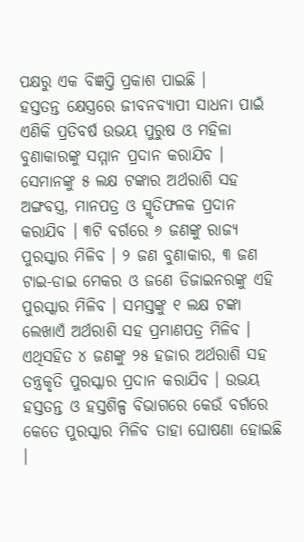ପକ୍ଷରୁ ଏକ ବିଜ୍ଞପ୍ତି ପ୍ରକାଶ ପାଇଛି ।
ହସ୍ତତନ୍ତ କ୍ଷେସ୍ତ୍ରରେ ଜୀବନବ୍ୟାପୀ ସାଧନା ପାଇଁ ଏଣିକି ପ୍ରତିବର୍ଷ ଉଭୟ ପୁରୁଷ ଓ ମହିଳା ବୁଣାକାରଙ୍କୁ ସମ୍ମାନ ପ୍ରଦାନ କରାଯିବ । ସେମାନଙ୍କୁ ୫ ଲକ୍ଷ ଟଙ୍କାର ଅର୍ଥରାଶି ସହ ଅଙ୍ଗବସ୍ତ୍ର, ମାନପତ୍ର ଓ ସ୍ମୃତିଫଳକ ପ୍ରଦାନ କରାଯିବ । ୩ଟି ବର୍ଗରେ ୬ ଜଣଙ୍କୁ ରାଜ୍ୟ ପୁରସ୍କାର ମିଳିବ । ୨ ଜଣ ବୁଣାକାର, ୩ ଜଣ ଟାଇ-ଡାଇ ମେକର ଓ ଜଣେ ଡିଜାଇନରଙ୍କୁ ଏହି ପୁରସ୍କାର ମିଳିବ । ସମସ୍ତଙ୍କୁ ୧ ଲକ୍ଷ ଟଙ୍କା ଲେଖାଏଁ ଅର୍ଥରାଶି ସହ ପ୍ରମାଣପତ୍ର ମିଳିବ ।
ଏଥିସହିତ ୪ ଜଣଙ୍କୁ ୨୫ ହଜାର ଅର୍ଥରାଶି ସହ ତନ୍ତ୍ରକୃତି ପୁରସ୍କାର ପ୍ରଦାନ କରାଯିବ । ଉଭୟ ହସ୍ତତନ୍ତ ଓ ହସ୍ତଶିଳ୍ପ ବିଭାଗରେ କେଉଁ ବର୍ଗରେ କେତେ ପୁରସ୍କାର ମିଳିବ ତାହା ଘୋଷଣା ହୋଇଛି ।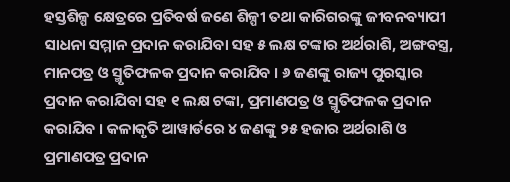ହସ୍ତଶିଳ୍ପ କ୍ଷେତ୍ରରେ ପ୍ରତିବର୍ଷ ଜଣେ ଶିଳ୍ପୀ ତଥା କାରିଗରଙ୍କୁ ଜୀବନବ୍ୟାପୀ ସାଧନା ସମ୍ମାନ ପ୍ରଦାନ କରାଯିବା ସହ ୫ ଲକ୍ଷ ଟଙ୍କାର ଅର୍ଥରାଶି, ଅଙ୍ଗବସ୍ତ୍ର, ମାନପତ୍ର ଓ ସ୍ମୃତିଫଳକ ପ୍ରଦାନ କରାଯିବ । ୬ ଜଣଙ୍କୁ ରାଜ୍ୟ ପୁରସ୍କାର ପ୍ରଦାନ କରାଯିବା ସହ ୧ ଲକ୍ଷ ଟଙ୍କା, ପ୍ରମାଣପତ୍ର ଓ ସ୍ମୃତିଫଳକ ପ୍ରଦାନ କରାଯିବ । କଳାକୃତି ଆୱାର୍ଡରେ ୪ ଜଣଙ୍କୁ ୨୫ ହଜାର ଅର୍ଥରାଶି ଓ ପ୍ରମାଣପତ୍ର ପ୍ରଦାନ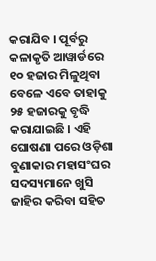କରାଯିବ । ପୂର୍ବରୁ କଳାକୃତି ଆୱାର୍ଡରେ ୧୦ ହଜାର ମିଳୁଥିବା ବେଳେ ଏବେ ତାହାକୁ ୨୫ ହଜାରକୁ ବୃଦ୍ଧି କରାଯାଇଛି । ଏହି ଘୋଷଣା ପରେ ଓଡ଼ିଶା ବୁଣାକାର ମହାସଂଘର ସଦସ୍ୟମାନେ ଖୁସି ଜାହିର କରିବା ସହିତ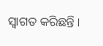ସ୍ୱାଗତ କରିଛନ୍ତି ।